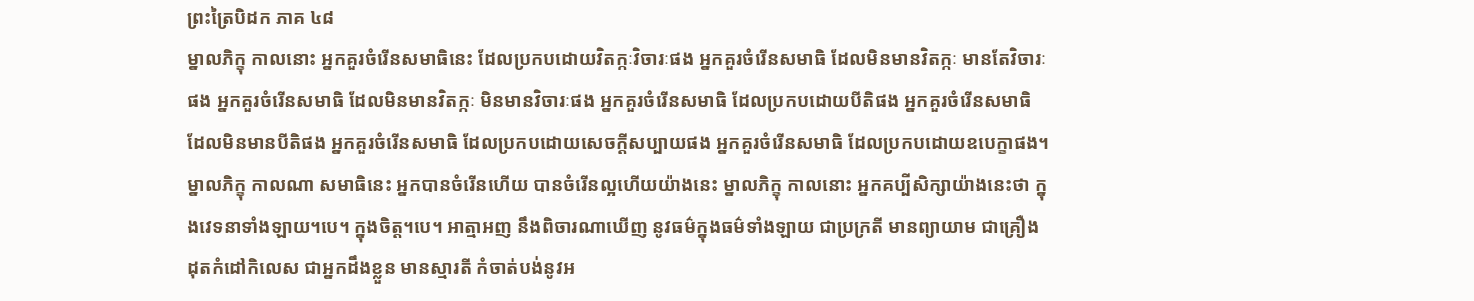ព្រះត្រៃបិដក ភាគ ៤៨
ម្នាលភិក្ខុ កាលនោះ អ្នកគួរចំរើនសមាធិនេះ ដែលប្រកបដោយវិតក្កៈវិចារៈផង អ្នកគួរចំរើនសមាធិ ដែលមិនមានវិតក្កៈ មានតែវិចារៈផង អ្នកគួរចំរើនសមាធិ ដែលមិនមានវិតក្កៈ មិនមានវិចារៈផង អ្នកគួរចំរើនសមាធិ ដែលប្រកបដោយបីតិផង អ្នកគួរចំរើនសមាធិ ដែលមិនមានបីតិផង អ្នកគួរចំរើនសមាធិ ដែលប្រកបដោយសេចក្ដីសប្បាយផង អ្នកគួរចំរើនសមាធិ ដែលប្រកបដោយឧបេក្ខាផង។ ម្នាលភិក្ខុ កាលណា សមាធិនេះ អ្នកបានចំរើនហើយ បានចំរើនល្អហើយយ៉ាងនេះ ម្នាលភិក្ខុ កាលនោះ អ្នកគប្បីសិក្សាយ៉ាងនេះថា ក្នុងវេទនាទាំងឡាយ។បេ។ ក្នុងចិត្ត។បេ។ អាត្មាអញ នឹងពិចារណាឃើញ នូវធម៌ក្នុងធម៌ទាំងឡាយ ជាប្រក្រតី មានព្យាយាម ជាគ្រឿងដុតកំដៅកិលេស ជាអ្នកដឹងខ្លួន មានស្មារតី កំចាត់បង់នូវអ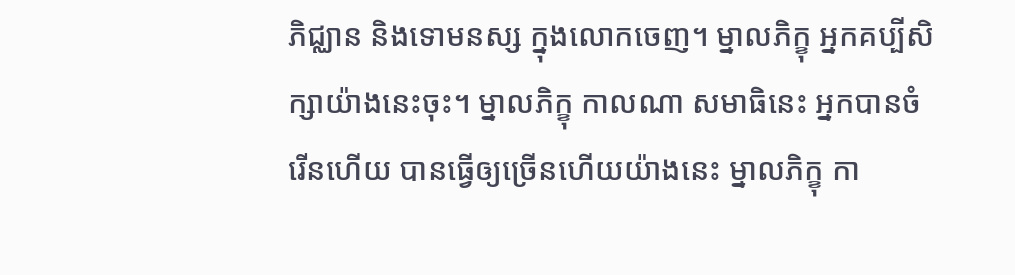ភិជ្ឈាន និងទោមនស្ស ក្នុងលោកចេញ។ ម្នាលភិក្ខុ អ្នកគប្បីសិក្សាយ៉ាងនេះចុះ។ ម្នាលភិក្ខុ កាលណា សមាធិនេះ អ្នកបានចំរើនហើយ បានធ្វើឲ្យច្រើនហើយយ៉ាងនេះ ម្នាលភិក្ខុ កា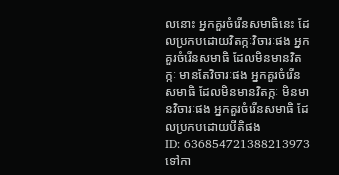លនោះ អ្នកគួរចំរើនសមាធិនេះ ដែលប្រកបដោយវិតក្កៈវិចារៈផង អ្នកគួរចំរើនសមាធិ ដែលមិនមានវិតក្កៈ មានតែវិចារៈផង អ្នកគួរចំរើនសមាធិ ដែលមិនមានវិតក្កៈ មិនមានវិចារៈផង អ្នកគួរចំរើនសមាធិ ដែលប្រកបដោយបីតិផង
ID: 636854721388213973
ទៅកា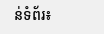ន់ទំព័រ៖